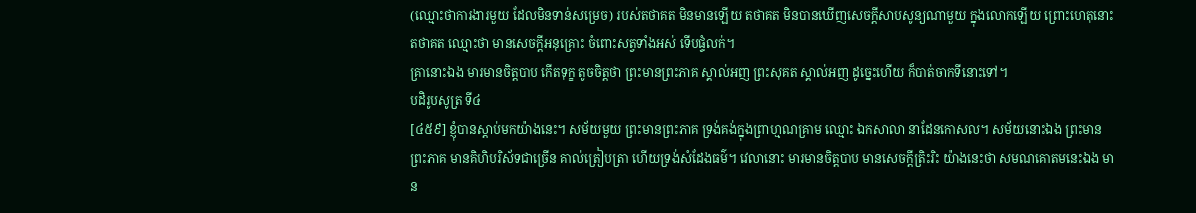(ឈ្មោះថាការងារមួយ ដែលមិនទាន់សម្រេច) របស់តថាគត មិនមានឡើយ តថាគត មិនបានឃើញសេចក្តីសាបសូន្យណាមួយ ក្នុងលោកឡើយ ព្រោះហេតុនោះ តថាគត ឈ្មោះថា មានសេចក្តីអនុគ្រោះ ចំពោះសត្វទាំងអស់ ទើបផ្ទំលក់។
គ្រានោះឯង មារមានចិត្តបាប កើតទុក្ខ តូចចិត្តថា ព្រះមានព្រះភាគ ស្គាល់អញ ព្រះសុគត ស្គាល់អញ ដូច្នេះហើយ ក៏បាត់ចាកទីនោះទៅ។
បដិរូបសូត្រ ទី៤
[៤៥៩] ខ្ញុំបានស្តាប់មកយ៉ាងនេះ។ សម័យមួយ ព្រះមានព្រះភាគ ទ្រង់គង់ក្នុងព្រាហ្មណគ្រាម ឈ្មោះ ឯកសាលា នាដែនកោសល។ សម័យនោះឯង ព្រះមានព្រះភាគ មានគិហិបរិស័ទជាច្រើន គាល់ត្រៀបត្រា ហើយទ្រង់សំដែងធម៌។ វេលានោះ មារមានចិត្តបាប មានសេចក្តីត្រិះរិះ យ៉ាងនេះថា សមណគោតមនេះឯង មាន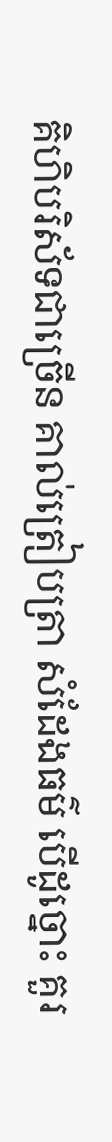គិហិបរិស័ទជាច្រើន គាល់ត្រៀបត្រា សំដែងធម៌ បើដូច្នោះ គួរ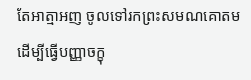តែអាត្មាអញ ចូលទៅរកព្រះសមណគោតម ដើម្បីធ្វើបញ្ញាចក្ខុ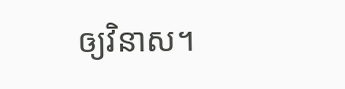ឲ្យវិនាស។